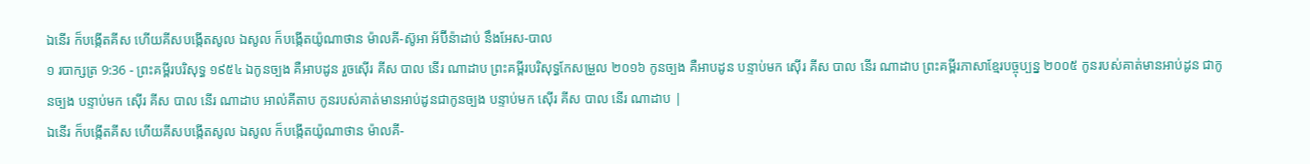ឯនើរ ក៏បង្កើតគីស ហើយគីសបង្កើតសូល ឯសូល ក៏បង្កើតយ៉ូណាថាន ម៉ាលគី-ស៊ូអា អ័ប៊ីន៉ាដាប់ នឹងអែស-បាល
១ របាក្សត្រ 9:36 - ព្រះគម្ពីរបរិសុទ្ធ ១៩៥៤ ឯកូនច្បង គឺអាបដូន រួចស៊ើរ គីស បាល នើរ ណាដាប ព្រះគម្ពីរបរិសុទ្ធកែសម្រួល ២០១៦ កូនច្បង គឺអាបដូន បន្ទាប់មក ស៊ើរ គីស បាល នើរ ណាដាប ព្រះគម្ពីរភាសាខ្មែរបច្ចុប្បន្ន ២០០៥ កូនរបស់គាត់មានអាប់ដូន ជាកូនច្បង បន្ទាប់មក ស៊ើរ គីស បាល នើរ ណាដាប អាល់គីតាប កូនរបស់គាត់មានអាប់ដូនជាកូនច្បង បន្ទាប់មក ស៊ើរ គីស បាល នើរ ណាដាប |
ឯនើរ ក៏បង្កើតគីស ហើយគីសបង្កើតសូល ឯសូល ក៏បង្កើតយ៉ូណាថាន ម៉ាលគី-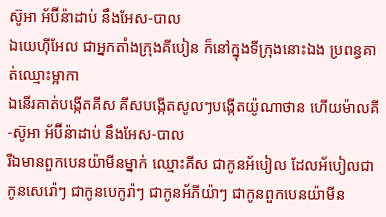ស៊ូអា អ័ប៊ីន៉ាដាប់ នឹងអែស-បាល
ឯយេហ៊ីអែល ជាអ្នកតាំងក្រុងគីបៀន ក៏នៅក្នុងទីក្រុងនោះឯង ប្រពន្ធគាត់ឈ្មោះម្អាកា
ឯនើរគាត់បង្កើតគីស គីសបង្កើតសូលៗបង្កើតយ៉ូណាថាន ហើយម៉ាលគី-ស៊ូអា អ័ប៊ីន៉ាដាប់ នឹងអែស-បាល
រីឯមានពួកបេនយ៉ាមីនម្នាក់ ឈ្មោះគីស ជាកូនអ័បៀល ដែលអ័បៀលជាកូនសេរ៉ោៗ ជាកូនបេកូរ៉ាៗ ជាកូនអ័ភីយ៉ាៗ ជាកូនពួកបេនយ៉ាមីន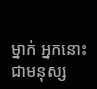ម្នាក់ អ្នកនោះជាមនុស្ស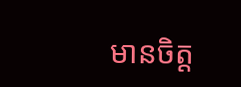មានចិត្ត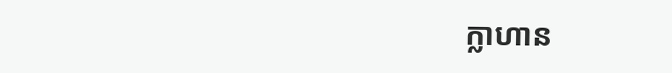ក្លាហាន